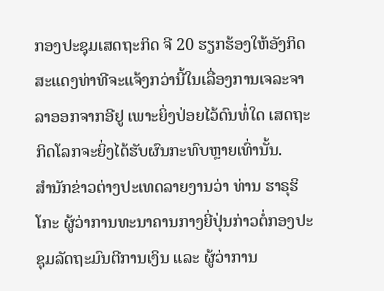ກອງປະຊຸມເສດຖະກິດ ຈີ 20 ຮຽກຮ້ອງໃຫ້ອັງກິດສະແດງທ່າທີຈະແຈ້ງກວ່ານີ້ໃນເລື່ອງການເຈລະຈາລາອອກຈາກອີຢູ ເພາະຍິ່ງປ່ອຍໄວ້ດົນທໍ່ໃດ ເສດຖະກິດໂລກຈະຍິ່ງໄດ້ຮັບຜົນກະທົບຫຼາຍເທົ່ານັ້ນ.
ສຳນັກຂ່າວຕ່າງປະເທດລາຍງານວ່າ ທ່ານ ຮາຣຸຮິໂກະ ຜູ້ວ່າການທະນາຄານກາງຍີ່ປຸ່ນກ່າວຕໍ່ກອງປະຊຸມລັດຖະມົນຕີການເງິນ ແລະ ຜູ້ວ່າການ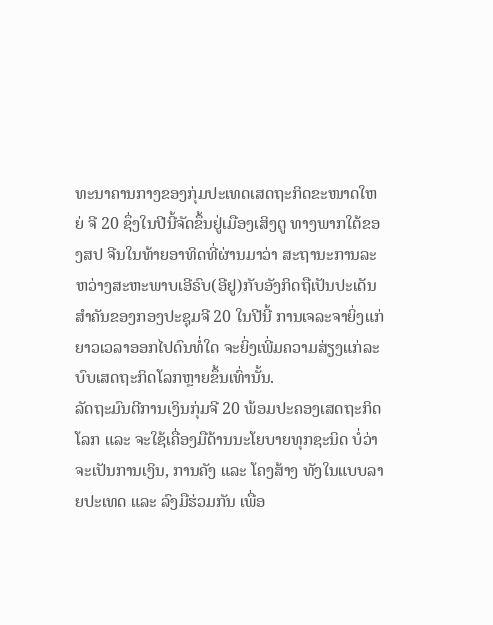ທະນາຄານກາງຂອງກຸ່ມປະເທດເສດຖະກິດຂະໜາດໃຫຍ່ ຈີ 20 ຊຶ່ງໃນປີນີ້ຈັດຂຶ້ນຢູ່ເມືອງເສິງຕູ ທາງພາກໃຕ້ຂອງສປ ຈີນໃນທ້າຍອາທິດທີ່ຜ່ານມາວ່າ ສະຖານະການລະຫວ່າງສະຫະພາບເອີຣົບ(ອີຢູ)ກັບອັງກິດຖືເປັນປະເດັນສຳຄັນຂອງກອງປະຊຸມຈີ 20 ໃນປີນີ້ ການເຈລະຈາຍິ່ງແກ່ຍາວເວລາອອກໄປດົນທໍ່ໃດ ຈະຍິ່ງເພີ່ມຄວາມສ່ຽງແກ່ລະບົບເສດຖະກິດໂລກຫຼາຍຂຶ້ນເທົ່ານັ້ນ.
ລັດຖະມົນຕີການເງິນກຸ່ມຈີ 20 ພ້ອມປະຄອງເສດຖະກິດໂລກ ແລະ ຈະໃຊ້ເຄື່ອງມືດ້ານນະໂຍບາຍທຸກຊະນິດ ບໍ່ວ່າຈະເປັນການເງິນ, ການຄັງ ແລະ ໂຄງສ້າງ ທັງໃນແບບລາຍປະເທດ ແລະ ລົງມືຮ່ວມກັນ ເພື່ອ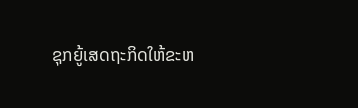ຊຸກຍູ້ເສດຖະກິດໃຫ້ຂະຫ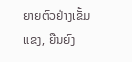ຍາຍຕົວຢ່າງເຂັ້ມແຂງ, ຍືນຍົງ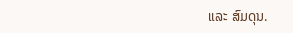ແລະ ສົມດຸນ.